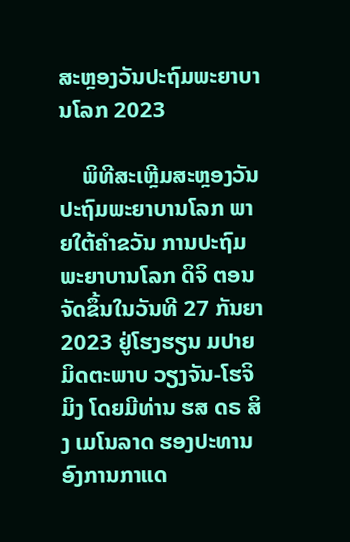ສະຫຼອງວັນປະຖົມພະຍາບານໂລກ 2023

    ພິທີສະເຫຼີມສະຫຼອງວັນປະຖົມພະຍາບານໂລກ ພາຍໃຕ້ຄໍາຂວັນ ການປະຖົມພະຍາບານໂລກ ດິຈິ ຕອນ ຈັດຂຶ້ນໃນວັນທີ 27 ກັນຍາ 2023 ຢູ່ໂຮງຮຽນ ມປາຍ ມິດຕະພາບ ວຽງຈັນ-ໂຮຈິມິງ ໂດຍມີທ່ານ ຮສ ດຣ ສິງ ເມໂນລາດ ຮອງປະທານອົງການກາແດ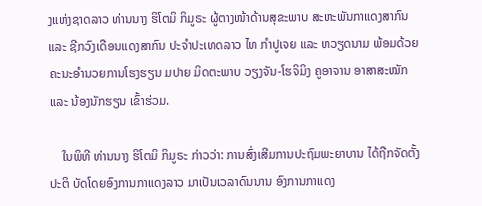ງແຫ່ງຊາດລາວ ທ່ານນາງ ຮິໂຕມິ ກິມູຣະ ຜູ້ຕາງໜ້າດ້ານສຸຂະພາບ ສະຫະພັນກາແດງສາກົນ ແລະ ຊີກວົງເດືອນແດງສາກົນ ປະຈໍາປະເທດລາວ ໄທ ກໍາປູເຈຍ ແລະ ຫວຽດນາມ ພ້ອມດ້ວຍຄະນະອໍານວຍການໂຮງຮຽນ ມປາຍ ມິດຕະພາບ ວຽງຈັນ-ໂຮຈິມິງ ຄູອາຈານ ອາສາສະໝັກ ແລະ ນ້ອງນັກຮຽນ ເຂົ້າຮ່ວມ.

    ໃນພິທີ ທ່ານນາງ ຮິໂຕມິ ກິມູຣະ ກ່າວວ່າ: ການສົ່ງເສີມການປະຖົມພະຍາບານ ໄດ້ຖືກຈັດຕັ້ງປະຕິ ບັດໂດຍອົງການກາແດງລາວ ມາເປັນເວລາດົນນານ ອົງການກາແດງ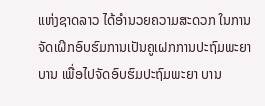ແຫ່ງຊາດລາວ ໄດ້ອຳນວຍຄວາມສະດວກ ໃນການຈັດເຝິກອົບຮົມການເປັນຄູເຝກການປະຖົມພະຍາບານ ເພື່ອໄປຈັດອົບຮົມປະຖົມພະຍາ ບານ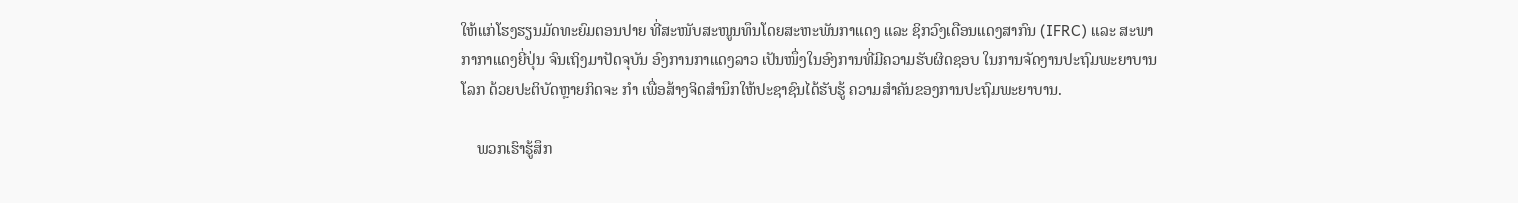ໃຫ້ແກ່ໂຮງຮຽນມັດທະຍົມຕອນປາຍ ທີ່ສະໜັບສະໜູນທຶນໂດຍສະຫະພັນກາແດງ ແລະ ຊິກວົງເດືອນແດງສາກົນ (IFRC) ແລະ ສະພາກາກາແດງຍີ່ປຸ່ນ ຈົນເຖິງມາປັດຈຸບັນ ອົງການກາແດງລາວ ເປັນໜຶ່ງໃນອົງການທີ່ມີຄວາມຮັບຜິດຊອບ ໃນການຈັດງານປະຖົມພະຍາບານໂລກ ດ້ວຍປະຕິບັດຫຼາຍກິດຈະ ກຳ ເພື່ອສ້າງຈິດສໍານຶກໃຫ້ປະຊາຊົນໄດ້ຮັບຮູ້ ຄວາມສໍາຄັນຂອງການປະຖົມພະຍາບານ.

    ພວກເຮົາຮູ້ສຶກ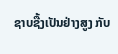ຊາບຊື້ງເປັນຢ່າງສູງ ກັບ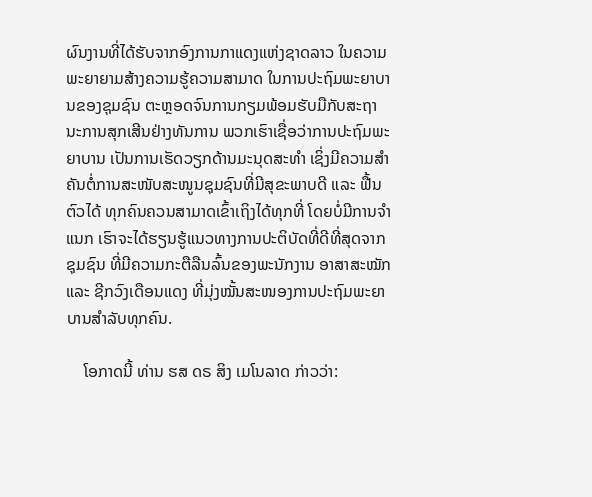ຜົນງານທີ່ໄດ້ຮັບຈາກອົງການກາແດງແຫ່ງຊາດລາວ ໃນຄວາມພະຍາຍາມສ້າງຄວາມຮູ້ຄວາມສາມາດ ໃນການປະຖົມພະຍາບານຂອງຊຸມຊົນ ຕະຫຼອດຈົນການກຽມພ້ອມຮັບມືກັບສະຖານະການສຸກເສີນຢ່າງທັນການ ພວກເຮົາເຊື່ອວ່າການປະຖົມພະຍາບານ ເປັນການເຮັດວຽກດ້ານມະນຸດສະທໍາ ເຊິ່ງມີຄວາມສໍາຄັນຕໍ່ການສະໜັບສະໜູນຊຸມຊົນທີ່ມີສຸຂະພາບດີ ແລະ ຟື້ນຕົວໄດ້ ທຸກຄົນຄວນສາມາດເຂົ້າເຖິງໄດ້ທຸກທີ່ ໂດຍບໍ່ມີການຈໍາແນກ ເຮົາຈະໄດ້ຮຽນຮູ້ແນວທາງການປະຕິບັດທີ່ດີທີ່ສຸດຈາກຊຸມຊົນ ທີ່ມີຄວາມກະຕືລືນລົ້ນຂອງພະນັກງານ ອາສາສະໝັກ ແລະ ຊີກວົງເດືອນແດງ ທີ່ມຸ່ງໝັ້ນສະໜອງການປະຖົມພະຍາບານສໍາລັບທຸກຄົນ.

    ໂອກາດນີ້ ທ່ານ ຮສ ດຣ ສິງ ເມໂນລາດ ກ່າວວ່າ: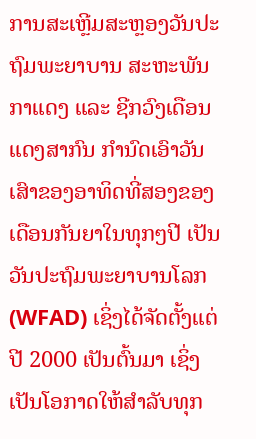ການສະເຫຼີມສະຫຼອງວັນປະຖົມພະຍາບານ ສະຫະພັນກາແດງ ແລະ ຊີກວົງເດືອນແດງສາກົນ ກຳນົດເອົາວັນເສົາຂອງອາທິດທີ່ສອງຂອງເດືອນກັນຍາໃນທຸກໆປີ ເປັນວັນປະຖົມພະຍາບານໂລກ (WFAD) ເຊິ່ງໄດ້ຈັດຕັ້ງແຕ່ປີ 2000 ເປັນຕົ້ນມາ ເຊິ່ງເປັນໂອກາດໃຫ້ສໍາລັບທຸກ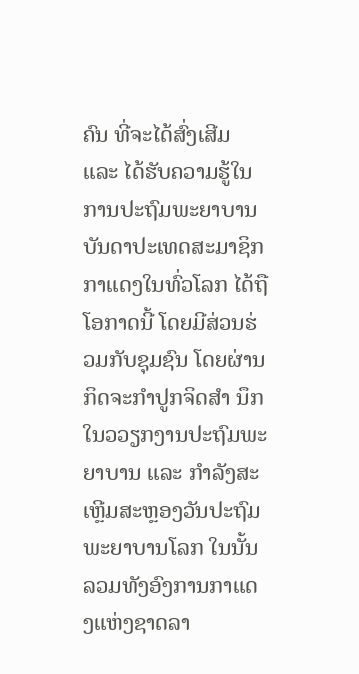ຄົນ ທີ່ຈະໄດ້ສົ່ງເສີມ ແລະ ໄດ້ຮັບຄວາມຮູ້ໃນການປະຖົມພະຍາບານ ບັນດາປະເທດສະມາຊິກກາແດງໃນທົ່ວໂລກ ໄດ້ຖືໂອກາດນີ້ ໂດຍມີສ່ວນຮ່ວມກັບຊຸມຊົນ ໂດຍຜ່ານກິດຈະກຳປູກຈິດສຳ ນຶກ ໃນວວຽກງານປະຖົມພະຍາບານ ແລະ ກຳລັງສະເຫຼີມສະຫຼອງວັນປະຖົມພະຍາບານໂລກ ໃນນັ້ນ ລວມທັງອົງການກາແດງແຫ່ງຊາດລາ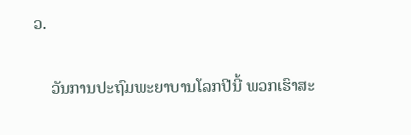ວ.

    ວັນການປະຖົມພະຍາບານໂລກປີນີ້ ພວກເຮົາສະ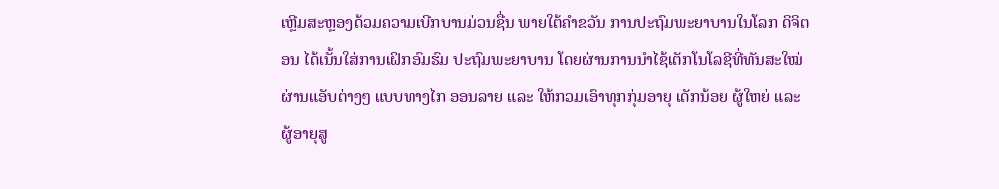ເຫຼີມສະຫຼອງດ້ວມຄວາມເບີກບານມ່ວນຊື່ນ ພາຍໃຕ້ຄຳຂວັນ ການປະຖົມພະຍາບານໃນໂລກ ດິຈິຕອນ ໄດ້ເນັ້ນໃສ່ການເຝິກອົມຮົມ ປະຖົມພະຍາບານ ໂດຍຜ່ານການນຳໄຊ້ເຕັກໂນໂລຊີທີ່ທັນສະໃໝ່ ຜ່ານແອັບຕ່າງໆ ແບບທາງໄກ ອອນລາຍ ແລະ ໃຫ້ກວມເອົາທຸກກຸ່ມອາຍຸ ເດັກນ້ອຍ ຜູ້ໃຫຍ່ ແລະ ຜູ້ອາຍຸສູ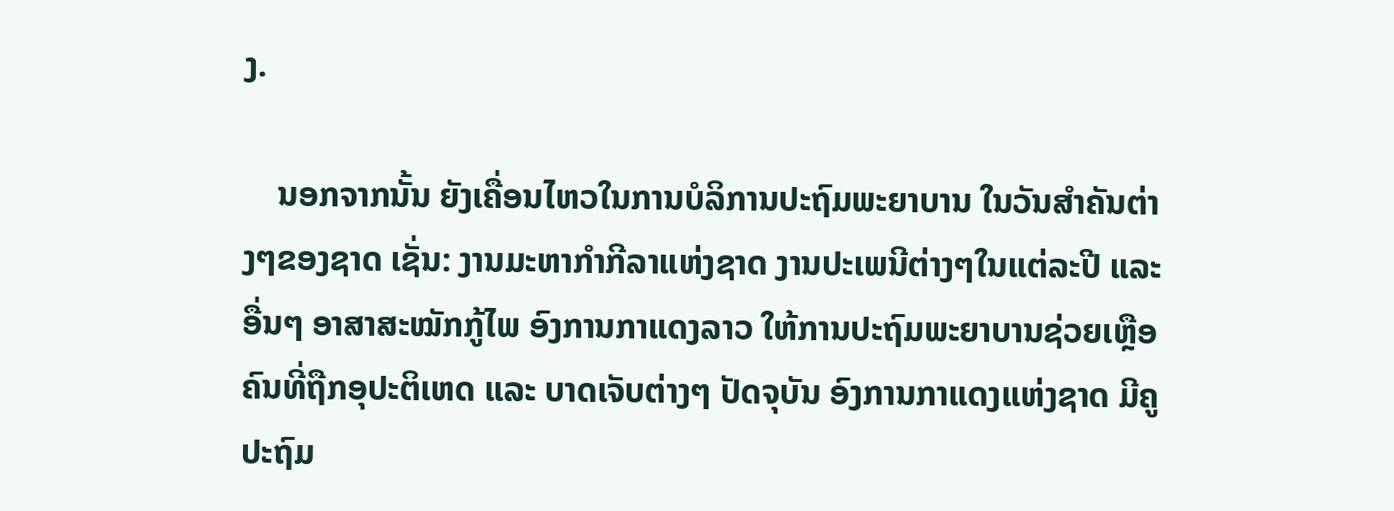ງ.

    ນອກຈາກນັ້ນ ຍັງເຄື່ອນໄຫວໃນການບໍລິການປະຖົມພະຍາບານ ໃນວັນສຳຄັນຕ່າງໆຂອງຊາດ ເຊັ່ນ: ງານມະຫາກຳກີລາແຫ່ງຊາດ ງານປະເພນີຕ່າງໆໃນແຕ່ລະປີ ແລະ ອື່ນໆ ອາສາສະໝັກກູ້ໄພ ອົງການກາແດງລາວ ໃຫ້ການປະຖົມພະຍາບານຊ່ວຍເຫຼືອຄົນທີ່ຖືກອຸປະຕິເຫດ ແລະ ບາດເຈັບຕ່າງໆ ປັດຈຸບັນ ອົງການກາແດງແຫ່ງຊາດ ມີຄູປະຖົມ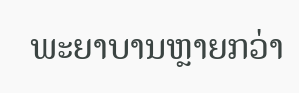ພະຍາບານຫຼາຍກວ່າ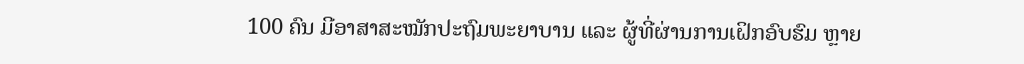100 ຄົນ ມີອາສາສະໝັກປະຖົມພະຍາບານ ແລະ ຜູ້ທີ່ຜ່ານການເຝິກອົບຮົມ ຫຼາຍ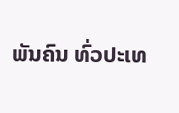ພັນຄົນ ທົ່ວປະເທ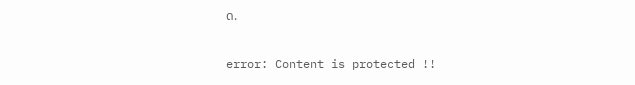ດ.

error: Content is protected !!